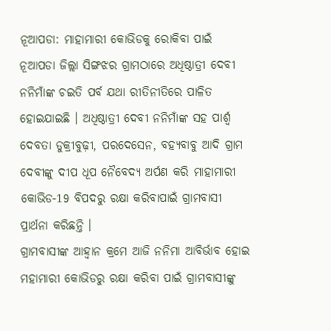ନୂଆପଡା: ମାହାମାରୀ କୋଭିଡକୁ ରୋକିବା ପାଇଁ ନୂଆପଡା ଜିଲ୍ଲା ସିଙ୍ଗଝର ଗ୍ରାମଠାରେ ଅଧିଷ୍ଠାତ୍ରୀ ଦେବୀ ନନିମାଁଙ୍କ ଚଇତି ପର୍ବ ଯଥା ରୀତିନୀତିରେ ପାଳିତ ହୋଇଯାଇଛି । ଅଧିଷ୍ଠାତ୍ରୀ ଦେବୀ ନନିମାଁଙ୍କ ସହ ପାର୍ଶ୍ଵ ଦେବତା ଡୁକ୍ରୀବୁଢ଼ୀ, ପରଦେସେନ, ବହ୍ୟବାବୁ ଆଦି ଗ୍ରାମ ଦେବୀଙ୍କୁ ଦୀପ ଧୂପ ନୈବେଦ୍ୟ ଅର୍ପଣ କରି ମାହାମାରୀ କୋଭିଡ-19 ବିପଦରୁ ରକ୍ଷା କରିବାପାଇଁ ଗ୍ରାମବାସୀ ପ୍ରାର୍ଥନା କରିଛନ୍ତି ।
ଗ୍ରାମବାସୀଙ୍କ ଆହ୍ୱାନ କ୍ରମେ ଆଜି ନନିମା ଆବିର୍ଭାବ ହୋଇ ମହାମାରୀ କୋଭିଡରୁ ରକ୍ଷା କରିବା ପାଇଁ ଗ୍ରାମବାସୀଙ୍କୁ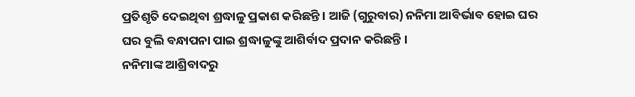ପ୍ରତିଶୃତି ଦେଇଥିବା ଶ୍ରଦ୍ଧାଳୁ ପ୍ରକାଶ କରିଛନ୍ତି । ଆଜି (ଗୁରୁବାର) ନନିମା ଆବିର୍ଭାବ ହୋଇ ଘର ଘର ବୁଲି ବନ୍ଧାପନା ପାଇ ଶ୍ରଦ୍ଧାଳୁଙ୍କୁ ଆଶିର୍ବାଦ ପ୍ରଦାନ କରିଛନ୍ତି ।
ନନିମାଙ୍କ ଆଶ୍ରିବାଦରୁ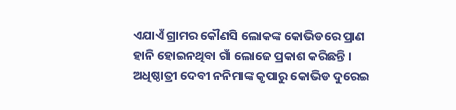ଏଯାଏଁ ଗ୍ରାମର କୌଣସି ଲୋକଙ୍କ କୋଭିଡରେ ପ୍ରାଣ ହାନି ହୋଇନଥିବା ଗାଁ ଲୋଜେ ପ୍ରକାଶ କରିଛନ୍ତି । ଅଧିଷ୍ଠାତ୍ରୀ ଦେବୀ ନନିମାଙ୍କ କୃପାରୁ କୋଭିଡ ଦୁରେଇ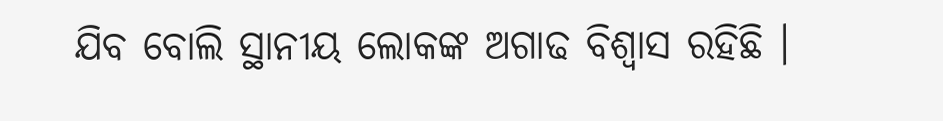ଯିବ ବୋଲି ସ୍ଥାନୀୟ ଲୋକଙ୍କ ଅଗାଢ ବିଶ୍ୱାସ ରହିଛି ।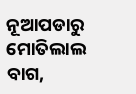ନୂଆପଡାରୁ ମୋତିଲାଲ ବାଗ,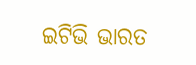ଇଟିଭି ଭାରତ